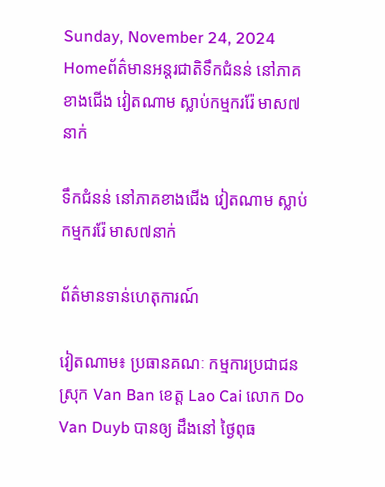Sunday, November 24, 2024
Homeព័ត៌មានអន្តរជាតិទឹកជំនន់ នៅភាគខាងជើង វៀតណាម ស្លាប់កម្មកររ៉ែ មាស៧នាក់

ទឹកជំនន់ នៅភាគខាងជើង វៀតណាម ស្លាប់កម្មកររ៉ែ មាស៧នាក់

ព័ត៌មានទាន់ហេតុការណ៍

វៀតណាម៖ ប្រធានគណៈ កម្មការប្រជាជន ស្រុក Van Ban ខេត្ត Lao Cai លោក Do Van Duyb បានឲ្យ ដឹងនៅ ថ្ងៃពុធ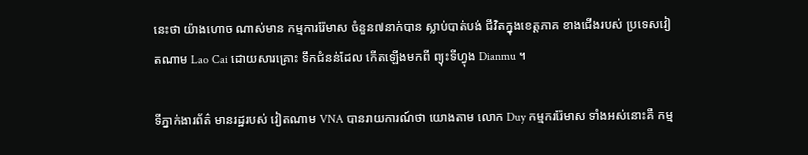នេះថា យ៉ាងហោច ណាស់មាន កម្មការរ៉ែមាស ចំនួន៧នាក់បាន ស្លាប់បាត់បង់ ជីវិតក្នុងខេត្តភាគ ខាងជើងរបស់ ប្រទេសវៀតណាម Lao Cai ដោយសារគ្រោះ ទឹកជំនន់ដែល កើតឡើងមកពី ព្យុះទីហ្វុង Dianmu ។

ទីភ្នាក់ងារព័ត៌ មានរដ្ឋរបស់ វៀតណាម VNA បានរាយការណ៍ថា យោងតាម លោក Duy កម្មកររ៉ែមាស ទាំងអស់នោះគឺ កម្ម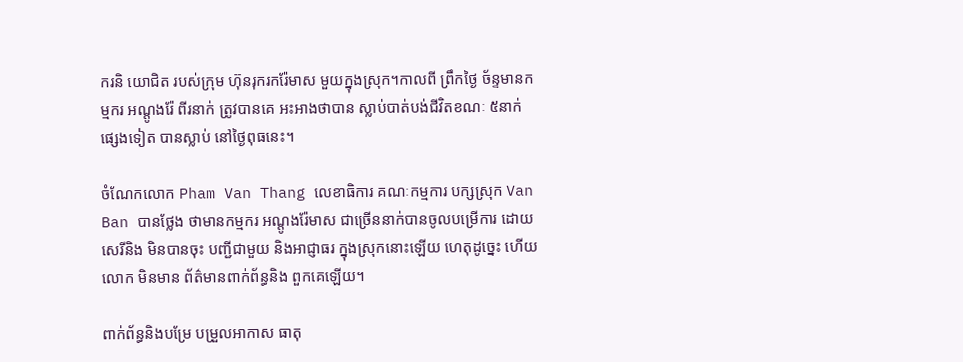ករនិ យោជិត របស់ក្រុម ហ៊ុនរុករករ៉ែមាស មួយក្នុងស្រុក។កាលពី ព្រឹកថ្ងៃ ច័ន្ទមានកម្មករ អណ្តូងរ៉ែ ពីរនាក់ ត្រូវបានគេ អះអាងថាបាន ស្លាប់បាត់បង់ជីវិតខណៈ ៥នាក់ផ្សេងទៀត បានស្លាប់ នៅថ្ងៃពុធនេះ។

ចំណែកលោក Pham Van Thang លេខាធិការ គណៈកម្មការ បក្សស្រុក Van Ban បានថ្លែង ថាមានកម្មករ អណ្តូងរ៉ែមាស ជាច្រើននាក់បានចូលបម្រើការ ដោយសេរីនិង មិនបានចុះ បញ្ជីជាមួយ និងអាជ្ញាធរ ក្នុងស្រុកនោះឡើយ ហេតុដូច្នេះ ហើយលោក មិនមាន ព័ត៌មានពាក់ព័ន្ធនិង ពួកគេឡើយ។

ពាក់ព័ន្ធនិងបម្រែ បម្រួលអាកាស ធាតុ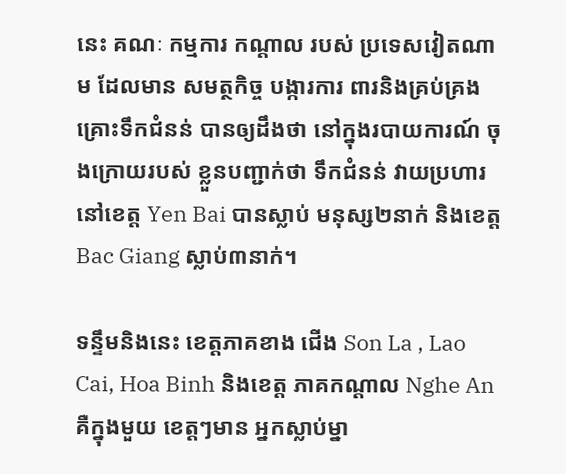នេះ គណៈ កម្មការ កណ្តាល របស់ ប្រទេសវៀតណាម ដែលមាន សមត្ថកិច្ច បង្ការការ ពារនិងគ្រប់គ្រង គ្រោះទឹកជំនន់ បានឲ្យដឹងថា នៅក្នុងរបាយការណ៍ ចុងក្រោយរបស់ ខ្លួនបញ្ជាក់ថា ទឹកជំនន់ វាយប្រហារ នៅខេត្ត Yen Bai បានស្លាប់ មនុស្ស២នាក់ និងខេត្ត Bac Giang ស្លាប់៣នាក់។

ទន្ទឹមនិងនេះ ខេត្តភាគខាង ជើង Son La , Lao Cai, Hoa Binh និងខេត្ត ភាគកណ្តាល Nghe An គឺក្នុងមួយ ខេត្តៗមាន អ្នកស្លាប់ម្នា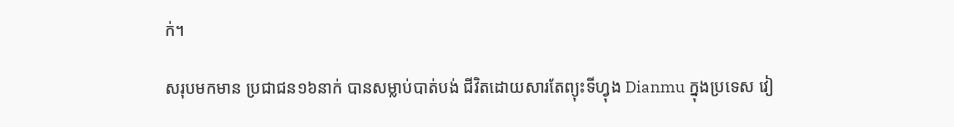ក់។

សរុបមកមាន ប្រជាជន១៦នាក់ បានសម្លាប់បាត់បង់ ជីវិតដោយសារតែព្យុះទីហ្វុង Dianmu ក្នុងប្រទេស វៀ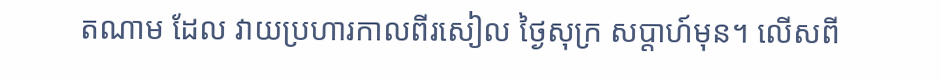តណាម ដែល វាយប្រហារកាលពីរសៀល ថ្ងៃសុក្រ សប្តាហ៍មុន។ លើសពី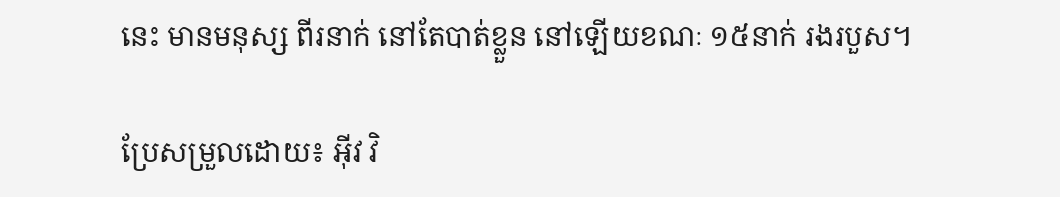នេះ មានមនុស្ស ពីរនាក់ នៅតែបាត់ខ្លួន នៅឡើយខណៈ ១៥នាក់ រងរបួស។

ប្រែសម្រួលដោយ៖ អុីវ វិ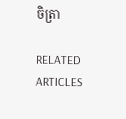ចិត្រា

RELATED ARTICLES